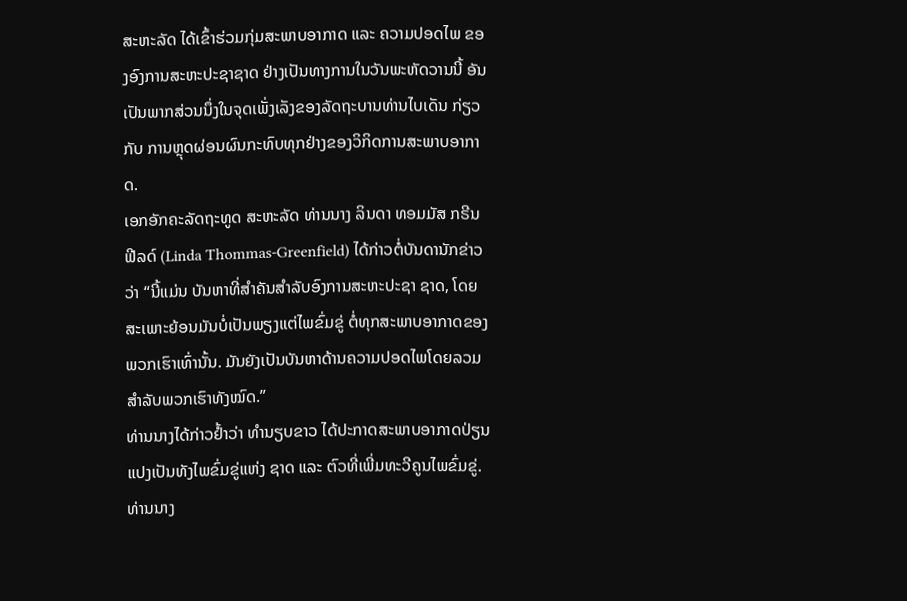ສະຫະລັດ ໄດ້ເຂົ້າຮ່ວມກຸ່ມສະພາບອາກາດ ແລະ ຄວາມປອດໄພ ຂອງອົງການສະຫະປະຊາຊາດ ຢ່າງເປັນທາງການໃນວັນພະຫັດວານນີ້ ອັນເປັນພາກສ່ວນນຶ່ງໃນຈຸດເພັ່ງເລັງຂອງລັດຖະບານທ່ານໄບເດັນ ກ່ຽວກັບ ການຫຼຸດຜ່ອນຜົນກະທົບທຸກຢ່າງຂອງວິກິດການສະພາບອາກາດ.
ເອກອັກຄະລັດຖະທູດ ສະຫະລັດ ທ່ານນາງ ລິນດາ ທອມມັສ ກຣີນຟີລດ໌ (Linda Thommas-Greenfield) ໄດ້ກ່າວຕໍ່ບັນດານັກຂ່າວວ່າ “ນີ້ແມ່ນ ບັນຫາທີ່ສຳຄັນສຳລັບອົງການສະຫະປະຊາ ຊາດ, ໂດຍສະເພາະຍ້ອນມັນບໍ່ເປັນພຽງແຕ່ໄພຂົ່ມຂູ່ ຕໍ່ທຸກສະພາບອາກາດຂອງພວກເຮົາເທົ່ານັ້ນ. ມັນຍັງເປັນບັນຫາດ້ານຄວາມປອດໄພໂດຍລວມ ສຳລັບພວກເຮົາທັງໝົດ.”
ທ່ານນາງໄດ້ກ່າວຢໍ້າວ່າ ທຳນຽບຂາວ ໄດ້ປະກາດສະພາບອາກາດປ່ຽນແປງເປັນທັງໄພຂົ່ມຂູ່ແຫ່ງ ຊາດ ແລະ ຕົວທີ່ເພີ່ມທະວີຄູນໄພຂົ່ມຂູ່.
ທ່ານນາງ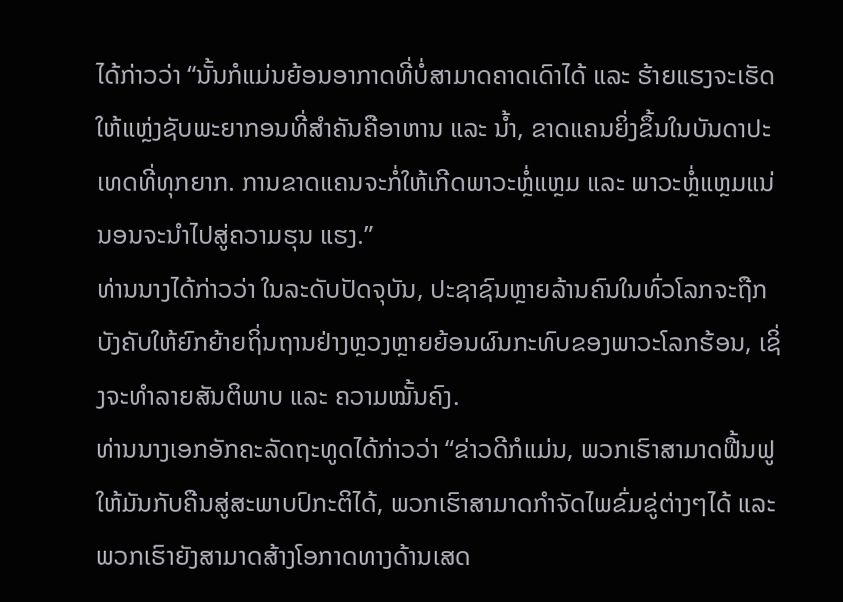ໄດ້ກ່າວວ່າ “ນັ້ນກໍແມ່ນຍ້ອນອາກາດທີ່ບໍ່ສາມາດຄາດເດົາໄດ້ ແລະ ຮ້າຍແຮງຈະເຮັດໃຫ້ແຫຼ່ງຊັບພະຍາກອນທີ່ສຳຄັນຄືອາຫານ ແລະ ນໍ້າ, ຂາດແຄນຍິ່ງຂຶ້ນໃນບັນດາປະເທດທີ່ທຸກຍາກ. ການຂາດແຄນຈະກໍ່ໃຫ້ເກີດພາວະຫຼໍ່ແຫຼມ ແລະ ພາວະຫຼໍ່ແຫຼມແນ່ນອນຈະນຳໄປສູ່ຄວາມຮຸນ ແຮງ.”
ທ່ານນາງໄດ້ກ່າວວ່າ ໃນລະດັບປັດຈຸບັນ, ປະຊາຊົນຫຼາຍລ້ານຄົນໃນທົ່ວໂລກຈະຖືກບັງຄັບໃຫ້ຍົກຍ້າຍຖິ່ນຖານຢ່າງຫຼວງຫຼາຍຍ້ອນຜົນກະທົບຂອງພາວະໂລກຮ້ອນ, ເຊິ່ງຈະທຳລາຍສັນຕິພາບ ແລະ ຄວາມໝັ້ນຄົງ.
ທ່ານນາງເອກອັກຄະລັດຖະທູດໄດ້ກ່າວວ່າ “ຂ່າວດີກໍແມ່ນ, ພວກເຮົາສາມາດຟື້ນຟູໃຫ້ມັນກັບຄືນສູ່ສະພາບປົກະຕິໄດ້, ພວກເຮົາສາມາດກຳຈັດໄພຂົ່ມຂູ່ຕ່າງໆໄດ້ ແລະ ພວກເຮົາຍັງສາມາດສ້າງໂອກາດທາງດ້ານເສດ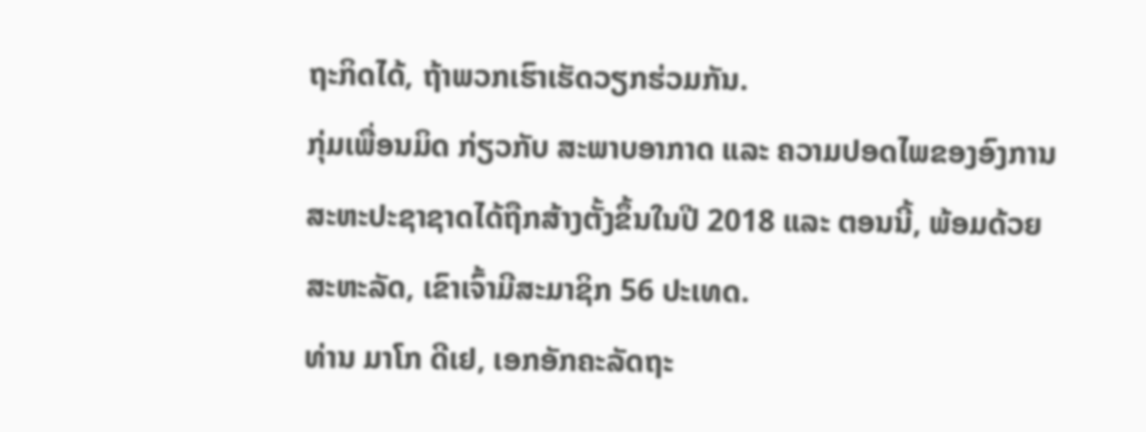ຖະກິດໄດ້, ຖ້າພວກເຮົາເຮັດວຽກຮ່ວມກັນ.
ກຸ່ມເພື່ອນມິດ ກ່ຽວກັບ ສະພາບອາກາດ ແລະ ຄວາມປອດໄພຂອງອົງການສະຫະປະຊາຊາດໄດ້ຖືກສ້າງຕັ້ງຂຶ້ນໃນປີ 2018 ແລະ ຕອນນີ້, ພ້ອມດ້ວຍ ສະຫະລັດ, ເຂົາເຈົ້າມີສະມາຊິກ 56 ປະເທດ.
ທ່ານ ມາໂກ ດີເຢ, ເອກອັກຄະລັດຖະ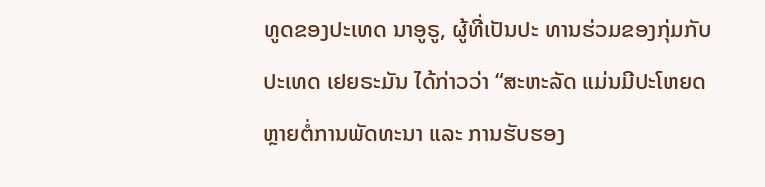ທູດຂອງປະເທດ ນາອູຣູ, ຜູ້ທີ່ເປັນປະ ທານຮ່ວມຂອງກຸ່ມກັບປະເທດ ເຢຍຣະມັນ ໄດ້ກ່າວວ່າ “ສະຫະລັດ ແມ່ນມີປະໂຫຍດຫຼາຍຕໍ່ການພັດທະນາ ແລະ ການຮັບຮອງ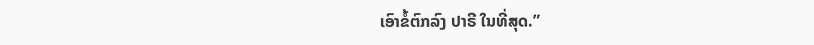ເອົາຂໍ້ຕົກລົງ ປາຣີ ໃນທີ່ສຸດ.”